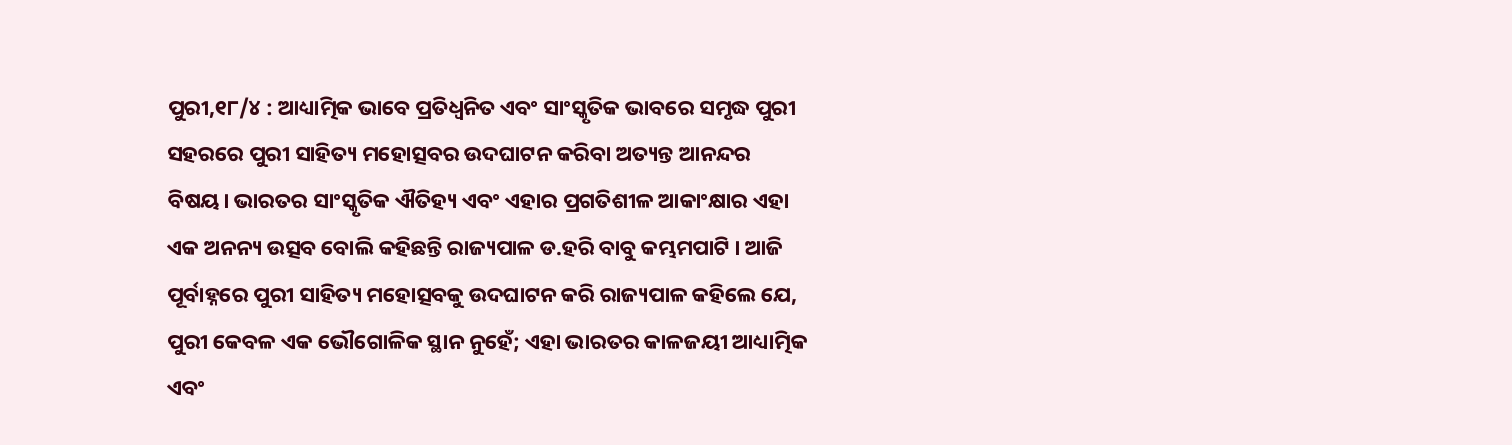ପୁରୀ,୧୮/୪ : ଆଧ୍ୟାତ୍ମିକ ଭାବେ ପ୍ରତିଧ୍ୱନିତ ଏବଂ ସାଂସ୍କୃତିକ ଭାବରେ ସମୃଦ୍ଧ ପୁରୀ ସହରରେ ପୁରୀ ସାହିତ୍ୟ ମହୋତ୍ସବର ଉଦଘାଟନ କରିବା ଅତ୍ୟନ୍ତ ଆନନ୍ଦର ବିଷୟ। ଭାରତର ସାଂସ୍କୃତିକ ଐତିହ୍ୟ ଏବଂ ଏହାର ପ୍ରଗତିଶୀଳ ଆକାଂକ୍ଷାର ଏହା ଏକ ଅନନ୍ୟ ଉତ୍ସବ ବୋଲି କହିଛନ୍ତି ରାଜ୍ୟପାଳ ଡ.ହରି ବାବୁ କମ୍ଭମପାଟି । ଆଜି ପୂର୍ବାହ୍ନରେ ପୁରୀ ସାହିତ୍ୟ ମହୋତ୍ସବକୁ ଉଦଘାଟନ କରି ରାଜ୍ୟପାଳ କହିଲେ ଯେ, ପୁରୀ କେବଳ ଏକ ଭୌଗୋଳିକ ସ୍ଥାନ ନୁହେଁ; ଏହା ଭାରତର କାଳଜୟୀ ଆଧ୍ୟାତ୍ମିକ ଏବଂ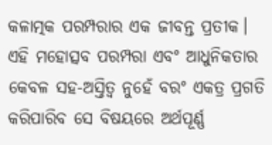କଳାତ୍ମକ ପରମ୍ପରାର ଏକ ଜୀବନ୍ତ ପ୍ରତୀକ।
ଏହି ମହୋତ୍ସବ ପରମ୍ପରା ଏବଂ ଆଧୁନିକତାର କେବଳ ସହ-ଅସ୍ତିତ୍ୱ ନୁହେଁ ବରଂ ଏକତ୍ର ପ୍ରଗତି କରିପାରିବ ସେ ବିଷୟରେ ଅର୍ଥପୂର୍ଣ୍ଣ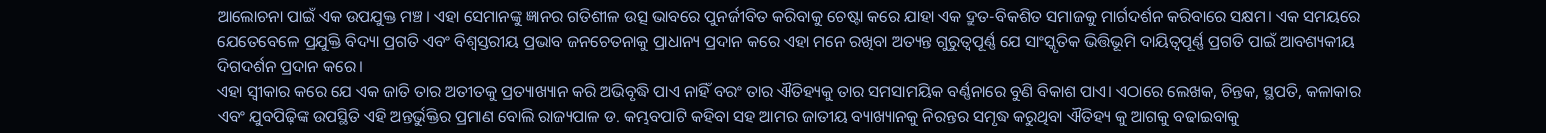ଆଲୋଚନା ପାଇଁ ଏକ ଉପଯୁକ୍ତ ମଞ୍ଚ। ଏହା ସେମାନଙ୍କୁ ଜ୍ଞାନର ଗତିଶୀଳ ଉତ୍ସ ଭାବରେ ପୁନର୍ଜୀବିତ କରିବାକୁ ଚେଷ୍ଟା କରେ ଯାହା ଏକ ଦ୍ରୁତ-ବିକଶିତ ସମାଜକୁ ମାର୍ଗଦର୍ଶନ କରିବାରେ ସକ୍ଷମ। ଏକ ସମୟରେ ଯେତେବେଳେ ପ୍ରଯୁକ୍ତି ବିଦ୍ୟା ପ୍ରଗତି ଏବଂ ବିଶ୍ୱସ୍ତରୀୟ ପ୍ରଭାବ ଜନଚେତନାକୁ ପ୍ରାଧାନ୍ୟ ପ୍ରଦାନ କରେ ଏହା ମନେ ରଖିବା ଅତ୍ୟନ୍ତ ଗୁରୁତ୍ୱପୂର୍ଣ୍ଣ ଯେ ସାଂସ୍କୃତିକ ଭିତ୍ତିଭୂମି ଦାୟିତ୍ୱପୂର୍ଣ୍ଣ ପ୍ରଗତି ପାଇଁ ଆବଶ୍ୟକୀୟ ଦିଗଦର୍ଶନ ପ୍ରଦାନ କରେ।
ଏହା ସ୍ୱୀକାର କରେ ଯେ ଏକ ଜାତି ତାର ଅତୀତକୁ ପ୍ରତ୍ୟାଖ୍ୟାନ କରି ଅଭିବୃଦ୍ଧି ପାଏ ନାହିଁ ବରଂ ତାର ଐତିହ୍ୟକୁ ତାର ସମସାମୟିକ ବର୍ଣ୍ଣନାରେ ବୁଣି ବିକାଶ ପାଏ। ଏଠାରେ ଲେଖକ, ଚିନ୍ତକ, ସ୍ଥପତି, କଳାକାର ଏବଂ ଯୁବପିଢ଼ିଙ୍କ ଉପସ୍ଥିତି ଏହି ଅନ୍ତର୍ଭୁକ୍ତିର ପ୍ରମାଣ ବୋଲି ରାଜ୍ୟପାଳ ଡ. କମ୍ଭବପାଟି କହିବା ସହ ଆମର ଜାତୀୟ ବ୍ୟାଖ୍ୟାନକୁ ନିରନ୍ତର ସମୃଦ୍ଧ କରୁଥିବା ଐତିହ୍ୟ କୁ ଆଗକୁ ବଢାଇବାକୁ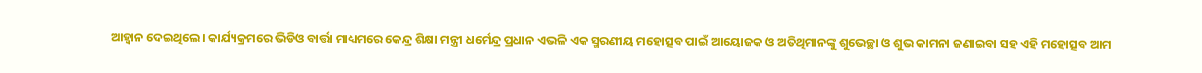ଆହ୍ଵାନ ଦେଇଥିଲେ। କାର୍ଯ୍ୟକ୍ରମରେ ଭିଡିଓ ବାର୍ତ୍ତା ମାଧ୍ୟମରେ କେନ୍ଦ୍ର ଶିକ୍ଷା ମନ୍ତ୍ରୀ ଧର୍ମେନ୍ଦ୍ର ପ୍ରଧାନ ଏଭଳି ଏକ ସ୍ମରଣୀୟ ମହୋତ୍ସବ ପାଇଁ ଆୟୋଜକ ଓ ଅତିଥିମାନଙ୍କୁ ଶୁଭେଚ୍ଛା ଓ ଶୁଭ କାମନା ଜଣାଇବା ସହ ଏହି ମହୋତ୍ସବ ଆମ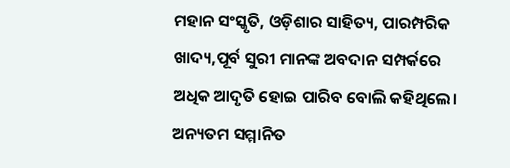ମହାନ ସଂସ୍କୃତି, ଓଡ଼ିଶାର ସାହିତ୍ୟ, ପାରମ୍ପରିକ ଖାଦ୍ୟ,ପୂର୍ବ ସୁରୀ ମାନଙ୍କ ଅବଦାନ ସମ୍ପର୍କରେ ଅଧିକ ଆଦୃତି ହୋଇ ପାରିବ ବୋଲି କହିଥିଲେ।
ଅନ୍ୟତମ ସମ୍ମାନିତ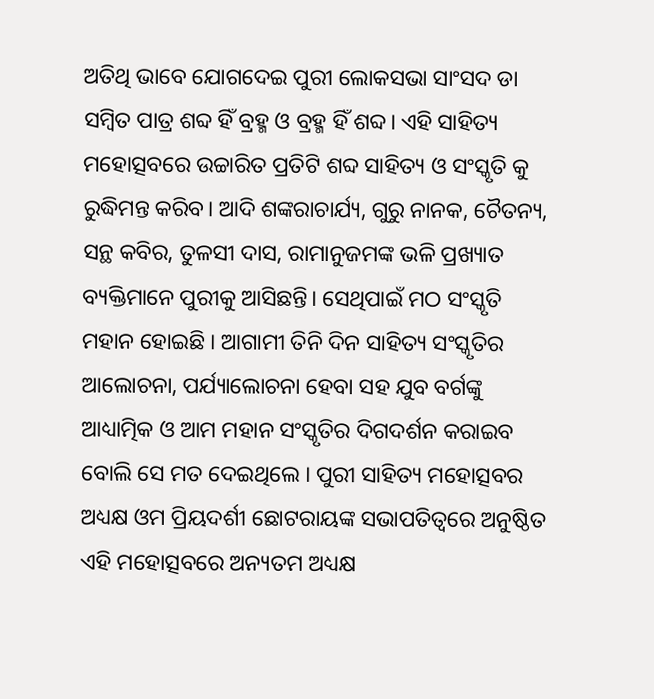ଅତିଥି ଭାବେ ଯୋଗଦେଇ ପୁରୀ ଲୋକସଭା ସାଂସଦ ଡା ସମ୍ବିତ ପାତ୍ର ଶବ୍ଦ ହିଁ ବ୍ରହ୍ମ ଓ ବ୍ରହ୍ମ ହିଁ ଶବ୍ଦ। ଏହି ସାହିତ୍ୟ ମହୋତ୍ସବରେ ଉଚ୍ଚାରିତ ପ୍ରତିଟି ଶବ୍ଦ ସାହିତ୍ୟ ଓ ସଂସ୍କୃତି କୁ ରୁଦ୍ଧିମନ୍ତ କରିବ। ଆଦି ଶଙ୍କରାଚାର୍ଯ୍ୟ, ଗୁରୁ ନାନକ, ଚୈତନ୍ୟ, ସନ୍ଥ କବିର, ତୁଳସୀ ଦାସ, ରାମାନୁଜମଙ୍କ ଭଳି ପ୍ରଖ୍ୟାତ ବ୍ୟକ୍ତିମାନେ ପୁରୀକୁ ଆସିଛନ୍ତି। ସେଥିପାଇଁ ମଠ ସଂସ୍କୃତି ମହାନ ହୋଇଛି । ଆଗାମୀ ତିନି ଦିନ ସାହିତ୍ୟ ସଂସ୍କୃତିର ଆଲୋଚନା, ପର୍ଯ୍ୟାଲୋଚନା ହେବା ସହ ଯୁବ ବର୍ଗଙ୍କୁ ଆଧ୍ୟାତ୍ମିକ ଓ ଆମ ମହାନ ସଂସ୍କୃତିର ଦିଗଦର୍ଶନ କରାଇବ ବୋଲି ସେ ମତ ଦେଇଥିଲେ । ପୁରୀ ସାହିତ୍ୟ ମହୋତ୍ସବର ଅଧ୍ୟକ୍ଷ ଓମ ପ୍ରିୟଦର୍ଶୀ ଛୋଟରାୟଙ୍କ ସଭାପତିତ୍ବରେ ଅନୁଷ୍ଠିତ ଏହି ମହୋତ୍ସବରେ ଅନ୍ୟତମ ଅଧ୍ୟକ୍ଷ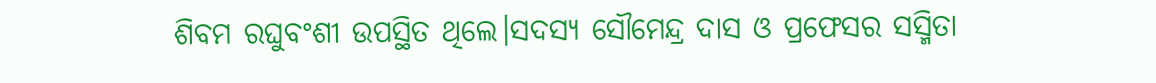ଶିବମ ରଘୁବଂଶୀ ଉପସ୍ଥିତ ଥିଲେ।ସଦସ୍ୟ ସୌମେନ୍ଦ୍ର ଦାସ ଓ ପ୍ରଫେସର ସସ୍ମିତା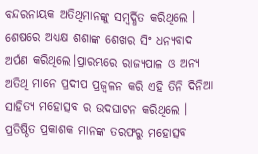ବନ୍ଦରନାୟକ ଅତିଥିମାନଙ୍କୁ ସମ୍ବର୍ଦ୍ଧିତ କରିଥିଲେ । ଶେଷରେ ଅଧ୍ୟକ୍ଷ ଶଶାଙ୍କ ଶେଖର ସିଂ ଧନ୍ୟବାଦ ଅର୍ପଣ କରିଥିଲେ।ପ୍ରାରମ୍ଭରେ ରାଜ୍ୟପାଳ ଓ ଅନ୍ୟ ଅତିଥି ମାନେ ପ୍ରଦୀପ ପ୍ରଜ୍ୱଳନ କରି ଏହି ତିନି ଦିନିଆ ସାହିତ୍ୟ ମହୋତ୍ସବ ର ଉଦଘାଟନ କରିଥିଲେ । ପ୍ରତିଷ୍ଠିତ ପ୍ରକାଶକ ମାନଙ୍କ ତରଫରୁ ମହୋତ୍ସବ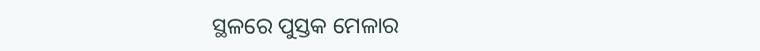ସ୍ଥଳରେ ପୁସ୍ତକ ମେଳାର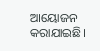ଆୟୋଜନ କରାଯାଇଛି।